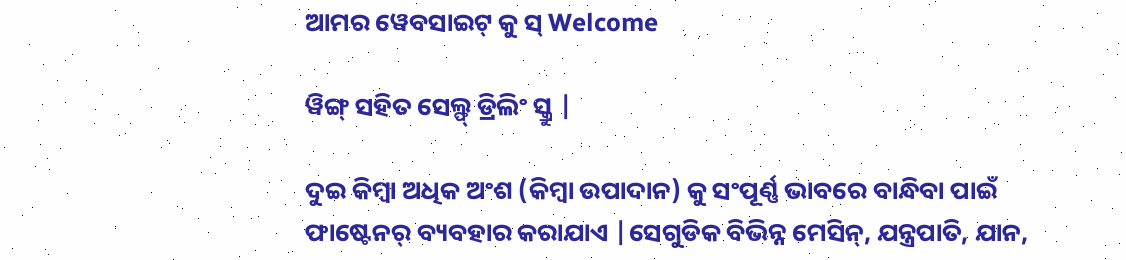ଆମର ୱେବସାଇଟ୍ କୁ ସ୍ Welcome

ୱିଙ୍ଗ୍ ସହିତ ସେଲ୍ଫ୍ ଡ୍ରିଲିଂ ସ୍କ୍ରୁ |

ଦୁଇ କିମ୍ବା ଅଧିକ ଅଂଶ (କିମ୍ବା ଉପାଦାନ) କୁ ସଂପୂର୍ଣ୍ଣ ଭାବରେ ବାନ୍ଧିବା ପାଇଁ ଫାଷ୍ଟେନର୍ ବ୍ୟବହାର କରାଯାଏ |ସେଗୁଡିକ ବିଭିନ୍ନ ମେସିନ୍, ଯନ୍ତ୍ରପାତି, ଯାନ,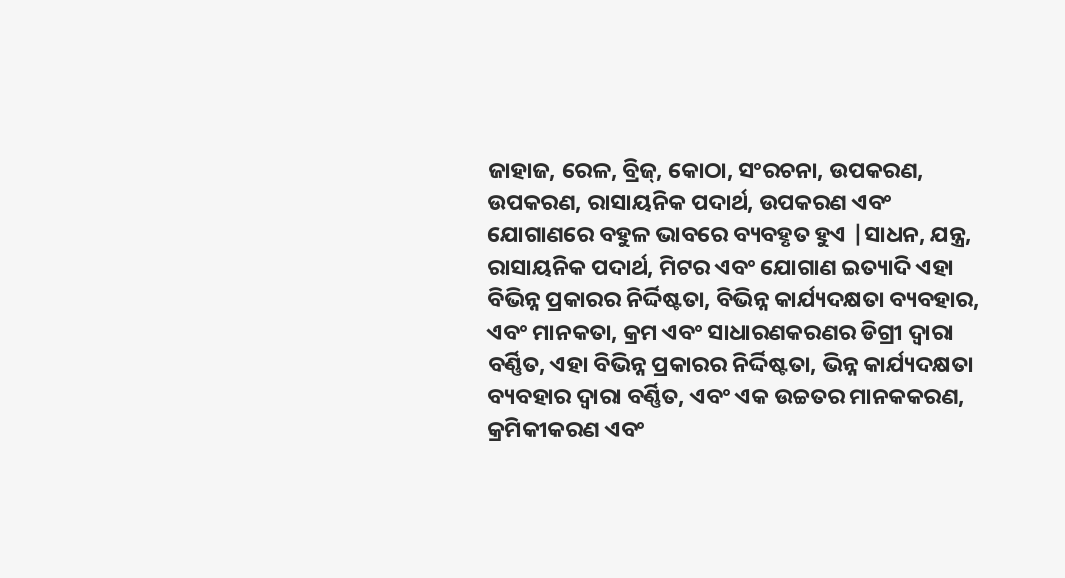ଜାହାଜ, ରେଳ, ବ୍ରିଜ୍, କୋଠା, ସଂରଚନା, ଉପକରଣ, ଉପକରଣ, ରାସାୟନିକ ପଦାର୍ଥ, ଉପକରଣ ଏବଂ ଯୋଗାଣରେ ବହୁଳ ଭାବରେ ବ୍ୟବହୃତ ହୁଏ |ସାଧନ, ଯନ୍ତ୍ର, ରାସାୟନିକ ପଦାର୍ଥ, ମିଟର ଏବଂ ଯୋଗାଣ ଇତ୍ୟାଦି ଏହା ବିଭିନ୍ନ ପ୍ରକାରର ନିର୍ଦ୍ଦିଷ୍ଟତା, ବିଭିନ୍ନ କାର୍ଯ୍ୟଦକ୍ଷତା ବ୍ୟବହାର, ଏବଂ ମାନକତା, କ୍ରମ ଏବଂ ସାଧାରଣକରଣର ଡିଗ୍ରୀ ଦ୍ୱାରା ବର୍ଣ୍ଣିତ, ଏହା ବିଭିନ୍ନ ପ୍ରକାରର ନିର୍ଦ୍ଦିଷ୍ଟତା, ଭିନ୍ନ କାର୍ଯ୍ୟଦକ୍ଷତା ବ୍ୟବହାର ଦ୍ୱାରା ବର୍ଣ୍ଣିତ, ଏବଂ ଏକ ଉଚ୍ଚତର ମାନକକରଣ, କ୍ରମିକୀକରଣ ଏବଂ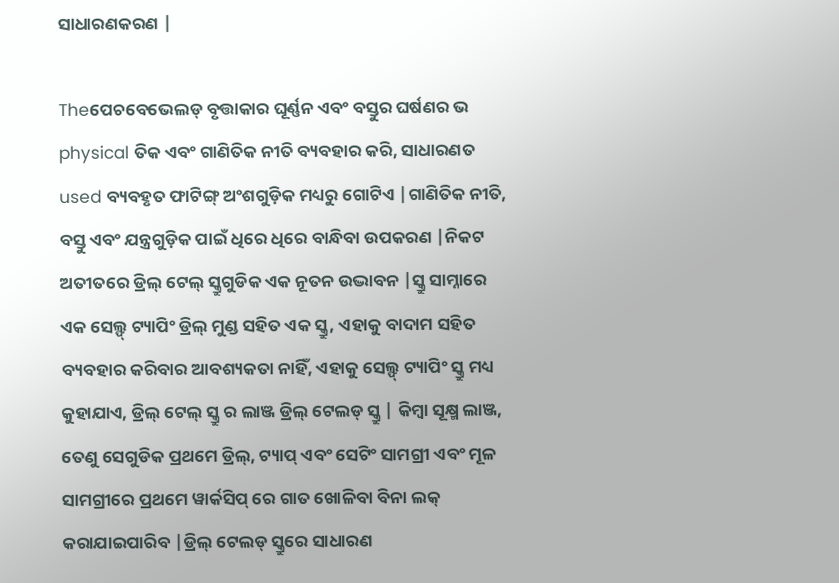ସାଧାରଣକରଣ |

Theପେଚବେଭେଲଡ୍ ବୃତ୍ତାକାର ଘୂର୍ଣ୍ଣନ ଏବଂ ବସ୍ତୁର ଘର୍ଷଣର ଭ physical ତିକ ଏବଂ ଗାଣିତିକ ନୀତି ବ୍ୟବହାର କରି, ସାଧାରଣତ used ବ୍ୟବହୃତ ଫାଟିଙ୍ଗ୍ ଅଂଶଗୁଡ଼ିକ ମଧ୍ୟରୁ ଗୋଟିଏ |ଗାଣିତିକ ନୀତି, ବସ୍ତୁ ଏବଂ ଯନ୍ତ୍ରଗୁଡ଼ିକ ପାଇଁ ଧିରେ ଧିରେ ବାନ୍ଧିବା ଉପକରଣ |ନିକଟ ଅତୀତରେ ଡ୍ରିଲ୍ ଟେଲ୍ ସ୍କ୍ରୁଗୁଡିକ ଏକ ନୂତନ ଉଦ୍ଭାବନ |ସ୍କ୍ରୁ ସାମ୍ନାରେ ଏକ ସେଲ୍ଫ୍ ଟ୍ୟାପିଂ ଡ୍ରିଲ୍ ମୁଣ୍ଡ ସହିତ ଏକ ସ୍କ୍ରୁ, ଏହାକୁ ବାଦାମ ସହିତ ବ୍ୟବହାର କରିବାର ଆବଶ୍ୟକତା ନାହିଁ, ଏହାକୁ ସେଲ୍ଫ୍ ଟ୍ୟାପିଂ ସ୍କ୍ରୁ ମଧ୍ୟ କୁହାଯାଏ, ଡ୍ରିଲ୍ ଟେଲ୍ ସ୍କ୍ରୁ ର ଲାଞ୍ଜ ଡ୍ରିଲ୍ ଟେଲଡ୍ ସ୍କ୍ରୁ | କିମ୍ବା ସୂକ୍ଷ୍ମ ଲାଞ୍ଜ, ତେଣୁ ସେଗୁଡିକ ପ୍ରଥମେ ଡ୍ରିଲ୍, ଟ୍ୟାପ୍ ଏବଂ ସେଟିଂ ସାମଗ୍ରୀ ଏବଂ ମୂଳ ସାମଗ୍ରୀରେ ପ୍ରଥମେ ୱାର୍କସିପ୍ ରେ ଗାତ ଖୋଳିବା ବିନା ଲକ୍ କରାଯାଇପାରିବ |ଡ୍ରିଲ୍ ଟେଲଡ୍ ସ୍କ୍ରୁରେ ସାଧାରଣ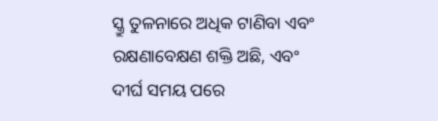ସ୍କ୍ରୁ ତୁଳନାରେ ଅଧିକ ଟାଣିବା ଏବଂ ରକ୍ଷଣାବେକ୍ଷଣ ଶକ୍ତି ଅଛି, ଏବଂ ଦୀର୍ଘ ସମୟ ପରେ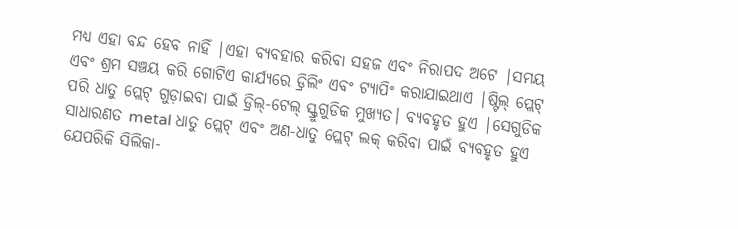ମଧ୍ୟ ଏହା ବନ୍ଦ ହେବ ନାହିଁ |ଏହା ବ୍ୟବହାର କରିବା ସହଜ ଏବଂ ନିରାପଦ ଅଟେ |ସମୟ ଏବଂ ଶ୍ରମ ସଞ୍ଚୟ କରି ଗୋଟିଏ କାର୍ଯ୍ୟରେ ଡ୍ରିଲିଂ ଏବଂ ଟ୍ୟାପିଂ କରାଯାଇଥାଏ |ଷ୍ଟିଲ୍ ପ୍ଲେଟ୍ ପରି ଧାତୁ ପ୍ଲେଟ୍ ଗୁଡ଼ାଇବା ପାଇଁ ଡ୍ରିଲ୍-ଟେଲ୍ ସ୍କ୍ରୁଗୁଡିକ ମୁଖ୍ୟତ। ବ୍ୟବହୃତ ହୁଏ |ସେଗୁଡିକ ସାଧାରଣତ metal ଧାତୁ ପ୍ଲେଟ୍ ଏବଂ ଅଣ-ଧାତୁ ପ୍ଲେଟ୍ ଲକ୍ କରିବା ପାଇଁ ବ୍ୟବହୃତ ହୁଏ ଯେପରିକି ସିଲିକା-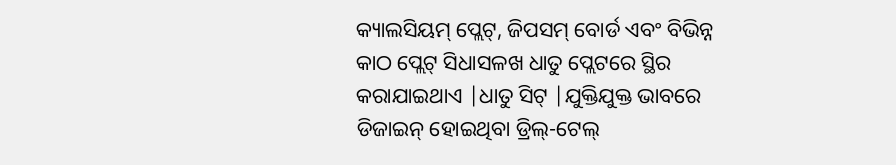କ୍ୟାଲସିୟମ୍ ପ୍ଲେଟ୍, ଜିପସମ୍ ବୋର୍ଡ ଏବଂ ବିଭିନ୍ନ କାଠ ପ୍ଲେଟ୍ ସିଧାସଳଖ ଧାତୁ ପ୍ଲେଟରେ ସ୍ଥିର କରାଯାଇଥାଏ |ଧାତୁ ସିଟ୍ |ଯୁକ୍ତିଯୁକ୍ତ ଭାବରେ ଡିଜାଇନ୍ ହୋଇଥିବା ଡ୍ରିଲ୍-ଟେଲ୍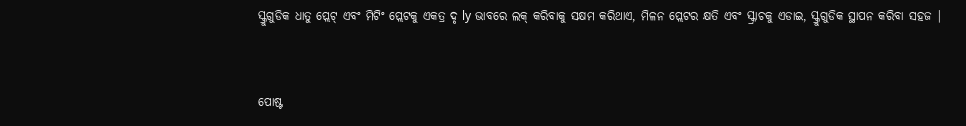ସ୍କ୍ରୁଗୁଡିକ ଧାତୁ ପ୍ଲେଟ୍ ଏବଂ ମିଟିଂ ପ୍ଲେଟକୁ ଏକତ୍ର ଦୃ ly ଭାବରେ ଲକ୍ କରିବାକୁ ସକ୍ଷମ କରିଥାଏ, ମିଳନ ପ୍ଲେଟର କ୍ଷତି ଏବଂ ସ୍କ୍ରାଚକୁ ଏଡାଇ, ସ୍କ୍ରୁଗୁଡିକ ସ୍ଥାପନ କରିବା ସହଜ |


ପୋଷ୍ଟ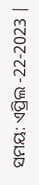ସମୟ: ଏପ୍ରିଲ -22-2023 |